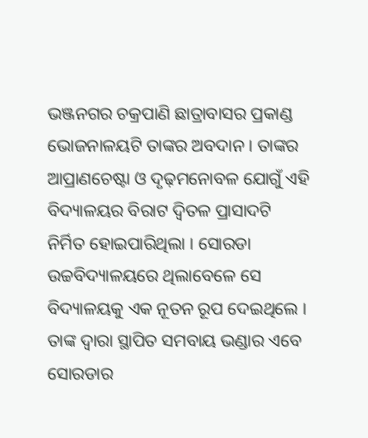ଭଞ୍ଜନଗର ଚକ୍ରପାଣି ଛାତ୍ରାବାସର ପ୍ରକାଣ୍ଡ ଭୋଜନାଳୟଟି ତାଙ୍କର ଅବଦାନ । ତାଙ୍କର ଆପ୍ରାଣଚେଷ୍ଟା ଓ ଦୃଢ଼ମନୋବଳ ଯୋଗୁଁ ଏହି ବିଦ୍ୟାଳୟର ବିରାଟ ଦ୍ୱିତଳ ପ୍ରାସାଦଟି ନିର୍ମିତ ହୋଇପାରିଥିଲା । ସୋରଡା ଉଚ୍ଚବିଦ୍ୟାଳୟରେ ଥିଲାବେଳେ ସେ ବିଦ୍ୟାଳୟକୁ ଏକ ନୂତନ ରୂପ ଦେଇଥିଲେ । ତାଙ୍କ ଦ୍ୱାରା ସ୍ଥାପିତ ସମବାୟ ଭଣ୍ଡାର ଏବେ ସୋରଡାର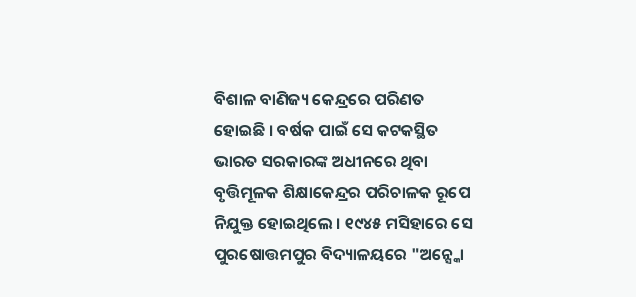ବିଶାଳ ବାଣିଜ୍ୟ କେନ୍ଦ୍ରରେ ପରିଣତ ହୋଇଛି । ବର୍ଷକ ପାଇଁ ସେ କଟକସ୍ଥିତ ଭାରତ ସରକାରଙ୍କ ଅଧୀନରେ ଥିବା ବୃତ୍ତିମୂଳକ ଶିକ୍ଷାକେନ୍ଦ୍ରର ପରିଚାଳକ ରୂପେ ନିଯୁକ୍ତ ହୋଇଥିଲେ । ୧୯୪୫ ମସିହାରେ ସେ ପୁରଷୋତ୍ତମପୁର ବିଦ୍ୟାଳୟରେ "ଅନ୍ସ୍କୋ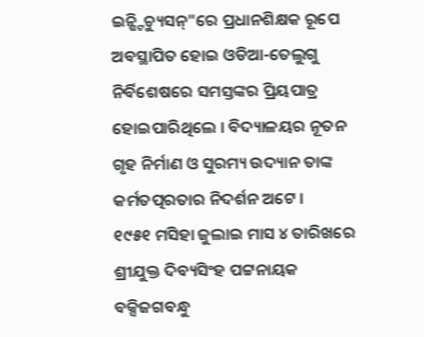ଇନ୍ଷ୍ଟିଚ୍ୟୁସନ୍"ରେ ପ୍ରଧାନଶିକ୍ଷକ ରୂପେ ଅବସ୍ଥାପିତ ହୋଇ ଓଡିଆ-ତେଲୁଗୁ ନିର୍ବିଶେଷରେ ସମସ୍ତଙ୍କର ପ୍ରିୟପାତ୍ର ହୋଇପାରିଥିଲେ । ବିଦ୍ୟାଳୟର ନୂତନ ଗୃହ ନିର୍ମାଣ ଓ ସୁରମ୍ୟ ଉଦ୍ୟାନ ତାଙ୍କ କର୍ମତତ୍ପରତାର ନିଦର୍ଶନ ଅଟେ ।
୧୯୫୧ ମସିହା ଜୁଲାଇ ମାସ ୪ ତାରିଖରେ ଶ୍ରୀଯୁକ୍ତ ଦିବ୍ୟସିଂହ ପଟ୍ଟନାୟକ ବକ୍ସିଜଗବନ୍ଧୁ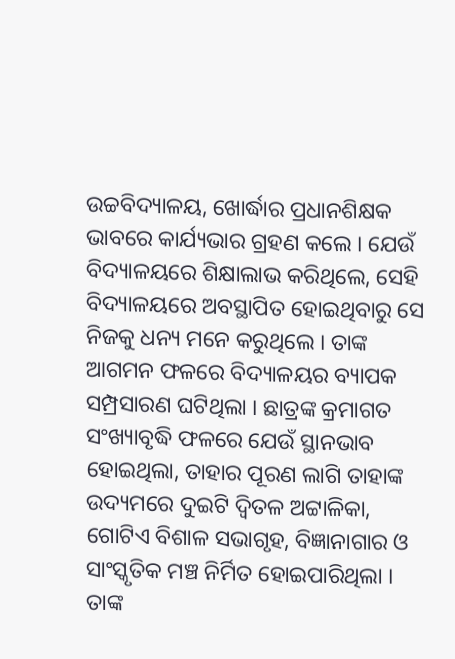ଉଚ୍ଚବିଦ୍ୟାଳୟ, ଖୋର୍ଦ୍ଧାର ପ୍ରଧାନଶିକ୍ଷକ ଭାବରେ କାର୍ଯ୍ୟଭାର ଗ୍ରହଣ କଲେ । ଯେଉଁ ବିଦ୍ୟାଳୟରେ ଶିକ୍ଷାଲାଭ କରିଥିଲେ, ସେହି ବିଦ୍ୟାଳୟରେ ଅବସ୍ଥାପିତ ହୋଇଥିବାରୁ ସେ ନିଜକୁ ଧନ୍ୟ ମନେ କରୁଥିଲେ । ତାଙ୍କ ଆଗମନ ଫଳରେ ବିଦ୍ୟାଳୟର ବ୍ୟାପକ ସମ୍ପ୍ରସାରଣ ଘଟିଥିଲା । ଛାତ୍ରଙ୍କ କ୍ରମାଗତ ସଂଖ୍ୟାବୃଦ୍ଧି ଫଳରେ ଯେଉଁ ସ୍ଥାନଭାବ ହୋଇଥିଲା, ତାହାର ପୂରଣ ଲାଗି ତାହାଙ୍କ ଉଦ୍ୟମରେ ଦୁଇଟି ଦ୍ୱିତଳ ଅଟ୍ଟାଳିକା, ଗୋଟିଏ ବିଶାଳ ସଭାଗୃହ, ବିଜ୍ଞାନାଗାର ଓ ସାଂସ୍କୃତିକ ମଞ୍ଚ ନିର୍ମିତ ହୋଇପାରିଥିଲା । ତାଙ୍କ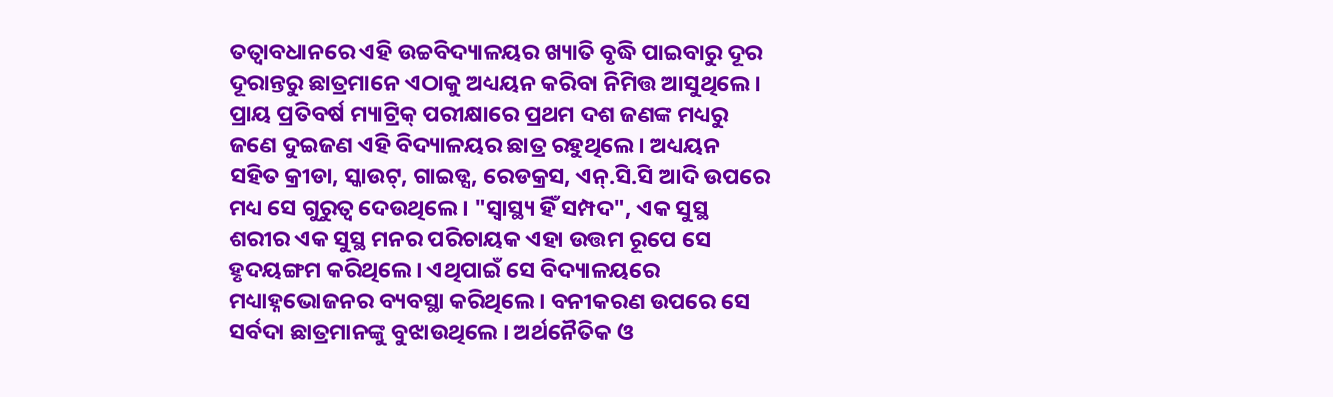ତତ୍ୱାବଧାନରେ ଏହି ଉଚ୍ଚବିଦ୍ୟାଳୟର ଖ୍ୟାତି ବୃଦ୍ଧି ପାଇବାରୁ ଦୂର ଦୂରାନ୍ତରୁ ଛାତ୍ରମାନେ ଏଠାକୁ ଅଧ୍ୟୟନ କରିବା ନିମିତ୍ତ ଆସୁଥିଲେ । ପ୍ରାୟ ପ୍ରତିବର୍ଷ ମ୍ୟାଟ୍ରିକ୍ ପରୀକ୍ଷାରେ ପ୍ରଥମ ଦଶ ଜଣଙ୍କ ମଧ୍ୟରୁ ଜଣେ ଦୁଇଜଣ ଏହି ବିଦ୍ୟାଳୟର ଛାତ୍ର ରହୁଥିଲେ । ଅଧ୍ୟୟନ ସହିତ କ୍ରୀଡା, ସ୍କାଉଟ୍, ଗାଇଡ୍ସ, ରେଡକ୍ରସ, ଏନ୍.ସି.ସି ଆଦି ଉପରେ ମଧ୍ୟ ସେ ଗୁରୁତ୍ୱ ଦେଉଥିଲେ । "ସ୍ୱାସ୍ଥ୍ୟ ହିଁ ସମ୍ପଦ", ଏକ ସୁସ୍ଥ ଶରୀର ଏକ ସୁସ୍ଥ ମନର ପରିଚାୟକ ଏହା ଉତ୍ତମ ରୂପେ ସେ ହୃଦୟଙ୍ଗମ କରିଥିଲେ । ଏଥିପାଇଁ ସେ ବିଦ୍ୟାଳୟରେ ମଧ୍ୟାହ୍ନଭୋଜନର ବ୍ୟବସ୍ଥା କରିଥିଲେ । ବନୀକରଣ ଉପରେ ସେ ସର୍ବଦା ଛାତ୍ରମାନଙ୍କୁ ବୁଝାଉଥିଲେ । ଅର୍ଥନୈତିକ ଓ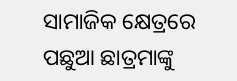ସାମାଜିକ କ୍ଷେତ୍ରରେ ପଛୁଆ ଛାତ୍ରମାଙ୍କୁ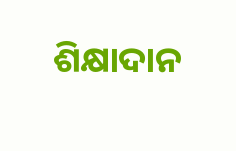ଶିକ୍ଷାଦାନ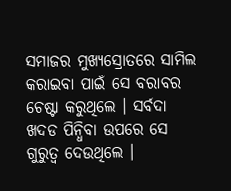ସମାଜର ମୁଖ୍ୟସ୍ରୋତରେ ସାମିଲ କରାଇବା ପାଇଁ ସେ ବରାବର ଚେଷ୍ଟା କରୁଥିଲେ । ସର୍ବଦା ଖଦଡ ପିନ୍ଧିବା ଉପରେ ସେ ଗୁରୁତ୍ୱ ଦେଉଥିଲେ ।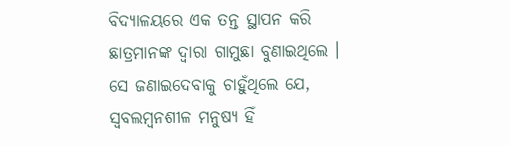ବିଦ୍ୟାଳୟରେ ଏକ ତନ୍ତ ସ୍ଥାପନ କରି ଛାତ୍ରମାନଙ୍କ ଦ୍ୱାରା ଗାମୁଛା ବୁଣାଇଥିଲେ । ସେ ଜଣାଇଦେବାକୁ ଚାହୁଁଥିଲେ ଯେ, ସ୍ୱବଲମ୍ବନଶୀଳ ମନୁଷ୍ୟ ହିଁ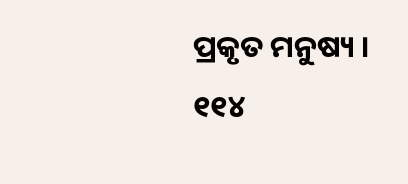ପ୍ରକୃତ ମନୁଷ୍ୟ ।
୧୧୪